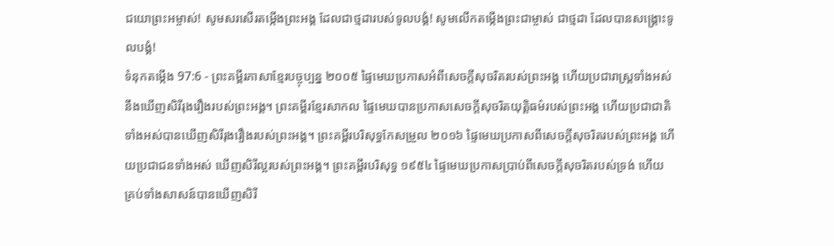ជយោព្រះអម្ចាស់! សូមសរសើរតម្កើងព្រះអង្គ ដែលជាថ្មដារបស់ទូលបង្គំ! សូមលើកតម្កើងព្រះជាម្ចាស់ ជាថ្មដា ដែលបានសង្គ្រោះទូលបង្គំ!
ទំនុកតម្កើង 97:6 - ព្រះគម្ពីរភាសាខ្មែរបច្ចុប្បន្ន ២០០៥ ផ្ទៃមេឃប្រកាសអំពីសេចក្ដីសុចរិតរបស់ព្រះអង្គ ហើយប្រជារាស្ត្រទាំងអស់ នឹងឃើញសិរីរុងរឿងរបស់ព្រះអង្គ។ ព្រះគម្ពីរខ្មែរសាកល ផ្ទៃមេឃបានប្រកាសសេចក្ដីសុចរិតយុត្តិធម៌របស់ព្រះអង្គ ហើយប្រជាជាតិទាំងអស់បានឃើញសិរីរុងរឿងរបស់ព្រះអង្គ។ ព្រះគម្ពីរបរិសុទ្ធកែសម្រួល ២០១៦ ផ្ទៃមេឃប្រកាសពីសេចក្ដីសុចរិតរបស់ព្រះអង្គ ហើយប្រជាជនទាំងអស់ ឃើញសិរីល្អរបស់ព្រះអង្គ។ ព្រះគម្ពីរបរិសុទ្ធ ១៩៥៤ ផ្ទៃមេឃប្រកាសប្រាប់ពីសេចក្ដីសុចរិតរបស់ទ្រង់ ហើយគ្រប់ទាំងសាសន៍បានឃើញសិរី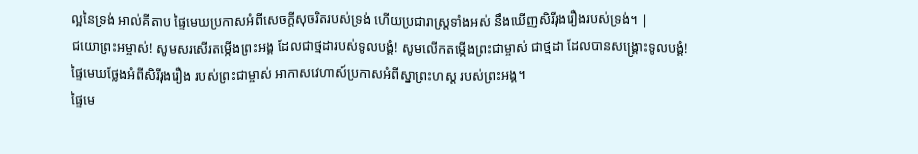ល្អនៃទ្រង់ អាល់គីតាប ផ្ទៃមេឃប្រកាសអំពីសេចក្ដីសុចរិតរបស់ទ្រង់ ហើយប្រជារាស្ត្រទាំងអស់ នឹងឃើញសិរីរុងរឿងរបស់ទ្រង់។ |
ជយោព្រះអម្ចាស់! សូមសរសើរតម្កើងព្រះអង្គ ដែលជាថ្មដារបស់ទូលបង្គំ! សូមលើកតម្កើងព្រះជាម្ចាស់ ជាថ្មដា ដែលបានសង្គ្រោះទូលបង្គំ!
ផ្ទៃមេឃថ្លែងអំពីសិរីរុងរឿង របស់ព្រះជាម្ចាស់ អាកាសវេហាស៍ប្រកាសអំពីស្នាព្រះហស្ដ របស់ព្រះអង្គ។
ផ្ទៃមេ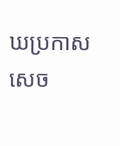ឃប្រកាសសេច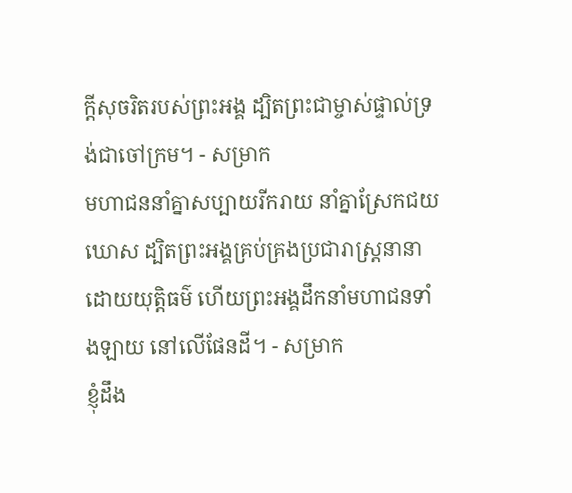ក្ដីសុចរិតរបស់ព្រះអង្គ ដ្បិតព្រះជាម្ចាស់ផ្ទាល់ទ្រង់ជាចៅក្រម។ - សម្រាក
មហាជននាំគ្នាសប្បាយរីករាយ នាំគ្នាស្រែកជយឃោស ដ្បិតព្រះអង្គគ្រប់គ្រងប្រជារាស្ត្រនានា ដោយយុត្តិធម៌ ហើយព្រះអង្គដឹកនាំមហាជនទាំងឡាយ នៅលើផែនដី។ - សម្រាក
ខ្ញុំដឹង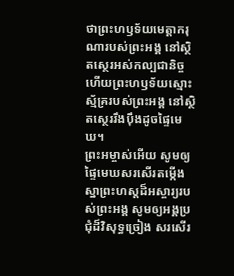ថាព្រះហឫទ័យមេត្តាករុណារបស់ព្រះអង្គ នៅស្ថិតស្ថេរអស់កល្បជានិច្ច ហើយព្រះហឫទ័យស្មោះស្ម័គ្ររបស់ព្រះអង្គ នៅស្ថិតស្ថេររឹងប៉ឹងដូចផ្ទៃមេឃ។
ព្រះអម្ចាស់អើយ សូមឲ្យផ្ទៃមេឃសរសើរតម្កើង ស្នាព្រះហស្ដដ៏អស្ចារ្យរបស់ព្រះអង្គ សូមឲ្យអង្គប្រជុំដ៏វិសុទ្ធច្រៀង សរសើរ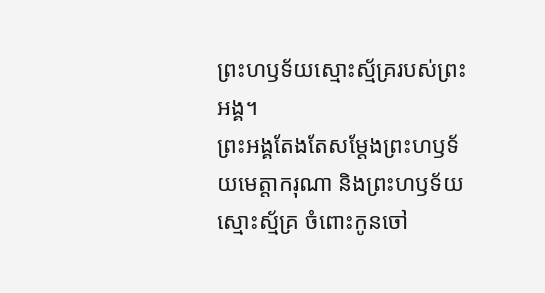ព្រះហឫទ័យស្មោះស្ម័គ្ររបស់ព្រះអង្គ។
ព្រះអង្គតែងតែសម្តែងព្រះហឫទ័យមេត្តាករុណា និងព្រះហឫទ័យស្មោះស្ម័គ្រ ចំពោះកូនចៅ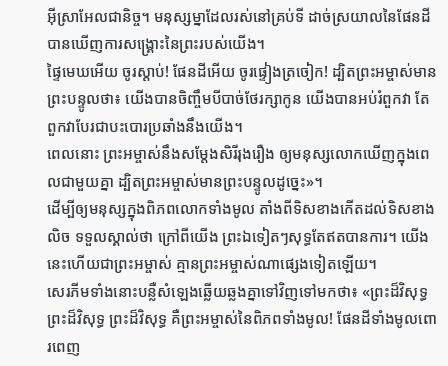អ៊ីស្រាអែលជានិច្ច។ មនុស្សម្នាដែលរស់នៅគ្រប់ទី ដាច់ស្រយាលនៃផែនដី បានឃើញការសង្គ្រោះនៃព្រះរបស់យើង។
ផ្ទៃមេឃអើយ ចូរស្ដាប់! ផែនដីអើយ ចូរផ្ទៀងត្រចៀក! ដ្បិតព្រះអម្ចាស់មានព្រះបន្ទូលថា៖ យើងបានចិញ្ចឹមបីបាច់ថែរក្សាកូន យើងបានអប់រំពួកវា តែពួកវាបែរជាបះបោរប្រឆាំងនឹងយើង។
ពេលនោះ ព្រះអម្ចាស់នឹងសម្តែងសិរីរុងរឿង ឲ្យមនុស្សលោកឃើញក្នុងពេលជាមួយគ្នា ដ្បិតព្រះអម្ចាស់មានព្រះបន្ទូលដូច្នេះ»។
ដើម្បីឲ្យមនុស្សក្នុងពិភពលោកទាំងមូល តាំងពីទិសខាងកើតដល់ទិសខាងលិច ទទួលស្គាល់ថា ក្រៅពីយើង ព្រះឯទៀតៗសុទ្ធតែឥតបានការ។ យើងនេះហើយជាព្រះអម្ចាស់ គ្មានព្រះអម្ចាស់ណាផ្សេងទៀតឡើយ។
សេរភីមទាំងនោះបន្លឺសំឡេងឆ្លើយឆ្លងគ្នាទៅវិញទៅមកថា៖ «ព្រះដ៏វិសុទ្ធ ព្រះដ៏វិសុទ្ធ ព្រះដ៏វិសុទ្ធ គឺព្រះអម្ចាស់នៃពិភពទាំងមូល! ផែនដីទាំងមូលពោរពេញ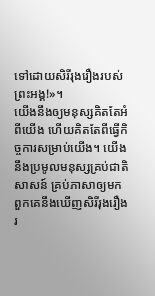ទៅដោយសិរីរុងរឿងរបស់ព្រះអង្គ!»។
យើងនឹងឲ្យមនុស្សគិតតែអំពីយើង ហើយគិតតែពីធ្វើកិច្ចការសម្រាប់យើង។ យើងនឹងប្រមូលមនុស្សគ្រប់ជាតិសាសន៍ គ្រប់ភាសាឲ្យមក ពួកគេនឹងឃើញសិរីរុងរឿងរ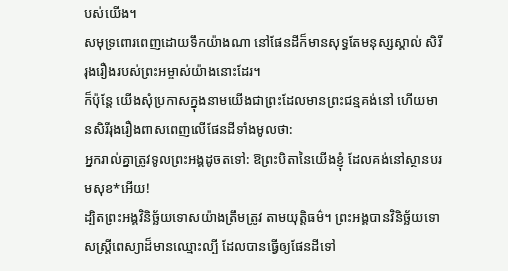បស់យើង។
សមុទ្រពោរពេញដោយទឹកយ៉ាងណា នៅផែនដីក៏មានសុទ្ធតែមនុស្សស្គាល់ សិរីរុងរឿងរបស់ព្រះអម្ចាស់យ៉ាងនោះដែរ។
ក៏ប៉ុន្តែ យើងសុំប្រកាសក្នុងនាមយើងជាព្រះដែលមានព្រះជន្មគង់នៅ ហើយមានសិរីរុងរឿងពាសពេញលើផែនដីទាំងមូលថា:
អ្នករាល់គ្នាត្រូវទូលព្រះអង្គដូចតទៅ: ឱព្រះបិតានៃយើងខ្ញុំ ដែលគង់នៅស្ថានបរមសុខ*អើយ!
ដ្បិតព្រះអង្គវិនិច្ឆ័យទោសយ៉ាងត្រឹមត្រូវ តាមយុត្តិធម៌។ ព្រះអង្គបានវិនិច្ឆ័យទោសស្ត្រីពេស្យាដ៏មានឈ្មោះល្បី ដែលបានធ្វើឲ្យផែនដីទៅ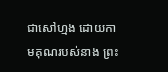ជាសៅហ្មង ដោយកាមគុណរបស់នាង ព្រះ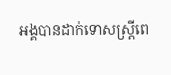អង្គបានដាក់ទោសស្ត្រីពេ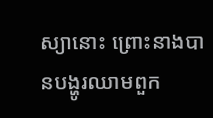ស្យានោះ ព្រោះនាងបានបង្ហូរឈាមពួក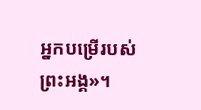អ្នកបម្រើរបស់ព្រះអង្គ»។